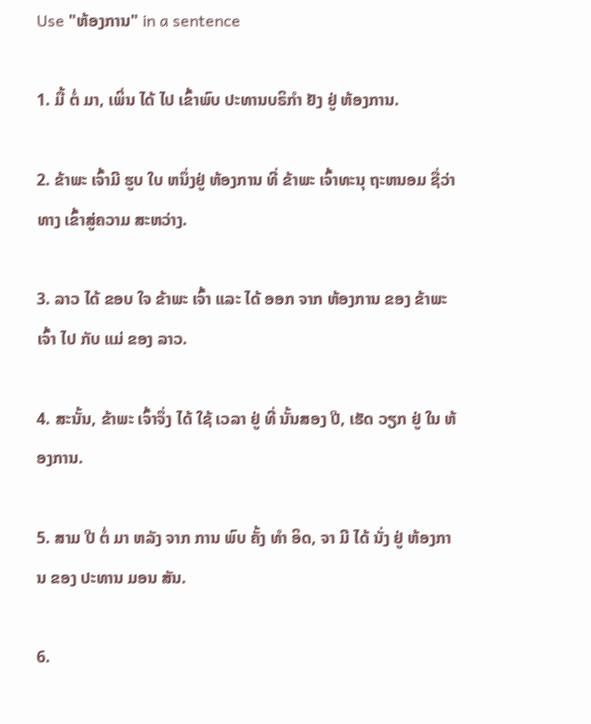Use "ຫ້ອງການ" in a sentence

1. ມື້ ຕໍ່ ມາ, ເພິ່ນ ໄດ້ ໄປ ເຂົ້າພົບ ປະທານບຣິກໍາ ຢັງ ຢູ່ ຫ້ອງການ.

2. ຂ້າພະ ເຈົ້າມີ ຮູບ ໃບ ຫນຶ່ງຢູ່ ຫ້ອງການ ທີ່ ຂ້າພະ ເຈົ້າທະນຸ ຖະຫນອມ ຊື່ວ່າ ທາງ ເຂົ້າສູ່ຄວາມ ສະຫວ່າງ.

3. ລາວ ໄດ້ ຂອບ ໃຈ ຂ້າພະ ເຈົ້າ ແລະ ໄດ້ ອອກ ຈາກ ຫ້ອງການ ຂອງ ຂ້າພະ ເຈົ້າ ໄປ ກັບ ແມ່ ຂອງ ລາວ.

4. ສະນັ້ນ, ຂ້າພະ ເຈົ້າຈຶ່ງ ໄດ້ ໃຊ້ ເວລາ ຢູ່ ທີ່ ນັ້ນສອງ ປີ, ເຮັດ ວຽກ ຢູ່ ໃນ ຫ້ອງການ.

5. ສາມ ປີ ຕໍ່ ມາ ຫລັງ ຈາກ ການ ພົບ ຄັ້ງ ທໍາ ອິດ, ຈາ ມີ ໄດ້ ນັ່ງ ຢູ່ ຫ້ອງການ ຂອງ ປະທານ ມອນ ສັນ.

6.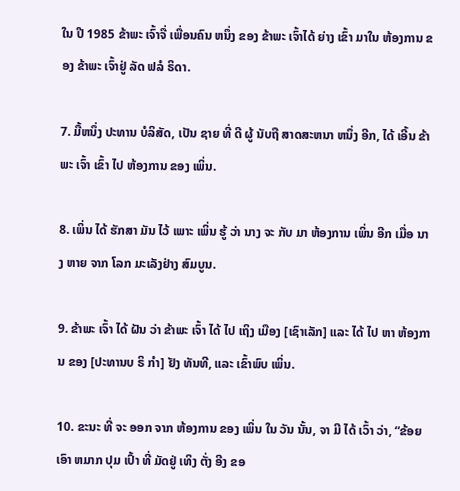ໃນ ປີ 1985 ຂ້າພະ ເຈົ້າຈື່ ເພື່ອນຄົນ ຫນຶ່ງ ຂອງ ຂ້າພະ ເຈົ້າໄດ້ ຍ່າງ ເຂົ້າ ມາໃນ ຫ້ອງການ ຂອງ ຂ້າພະ ເຈົ້າຢູ່ ລັດ ຟລໍ ຣິດາ.

7. ມື້ຫນຶ່ງ ປະທານ ບໍລິສັດ, ເປັນ ຊາຍ ທີ່ ດີ ຜູ້ ນັບຖື ສາດສະຫນາ ຫນຶ່ງ ອີກ, ໄດ້ ເອີ້ນ ຂ້າພະ ເຈົ້າ ເຂົ້າ ໄປ ຫ້ອງການ ຂອງ ເພິ່ນ.

8. ເພິ່ນ ໄດ້ ຮັກສາ ມັນ ໄວ້ ເພາະ ເພິ່ນ ຮູ້ ວ່າ ນາງ ຈະ ກັບ ມາ ຫ້ອງການ ເພິ່ນ ອີກ ເມື່ອ ນາງ ຫາຍ ຈາກ ໂລກ ມະເລັງຢ່າງ ສົມບູນ.

9. ຂ້າພະ ເຈົ້າ ໄດ້ ຝັນ ວ່າ ຂ້າພະ ເຈົ້າ ໄດ້ ໄປ ເຖິງ ເມືອງ [ເຊົາເລັກ] ແລະ ໄດ້ ໄປ ຫາ ຫ້ອງການ ຂອງ [ປະທານບ ຣິ ກໍາ] ຢັງ ທັນທີ, ແລະ ເຂົ້າພົບ ເພິ່ນ.

10. ຂະນະ ທີ່ ຈະ ອອກ ຈາກ ຫ້ອງການ ຂອງ ເພິ່ນ ໃນ ວັນ ນັ້ນ, ຈາ ມີ ໄດ້ ເວົ້າ ວ່າ, “ຂ້ອຍ ເອົາ ຫມາກ ປຸມ ເປົ້າ ທີ່ ມັດຢູ່ ເທິງ ຕັ່ງ ອີງ ຂອ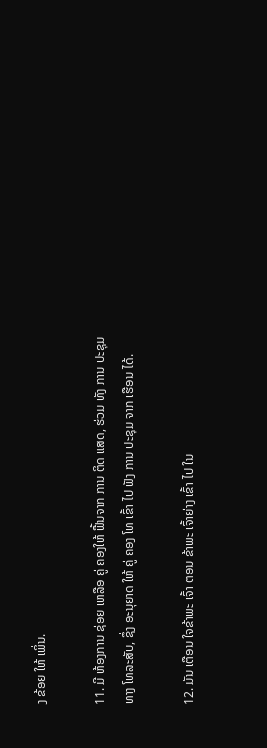ງ ຂ້ອຍ ໃຫ້ ເພິ່ນ.

11. ມີ ຫ້ອງການ ຊ່ອຍ ເຫລືອ ຄູ່ ຄອງໃຫ້ ຟື້ນຈາກ ການ ຕິດ ແສດ, ຮ່ວມ ທັງ ການ ປະຊຸມ ທາງ ໂທລະສັບ, ຊຶ່ງ ອະນຸຍາດ ໃຫ້ ຄູ່ ຄອງ ໂທ ເຂົ້າ ໄປ ຟັງ ການ ປະຊຸມ ຈາກ ເຮືອນ ໄດ້.

12. ມັນ ເຕືອນ ໃຈຂ້າພະ ເຈົ້າ ຕອນ ຂ້າພະ ເຈົ້າຍ່າງ ເຂົ້າ ໄປ ໃນ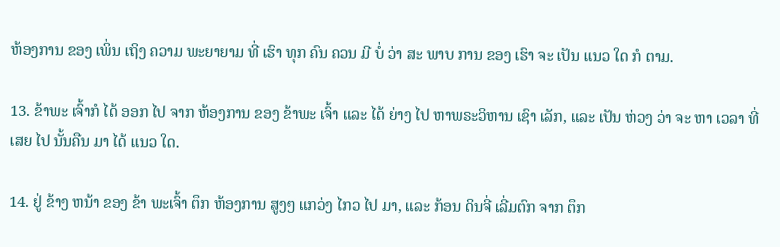ຫ້ອງການ ຂອງ ເພິ່ນ ເຖິງ ຄວາມ ພະຍາຍາມ ທີ່ ເຮົາ ທຸກ ຄົນ ຄວນ ມີ ບໍ່ ວ່າ ສະ ພາບ ການ ຂອງ ເຮົາ ຈະ ເປັນ ແນວ ໃດ ກໍ ຕາມ.

13. ຂ້າພະ ເຈົ້າກໍ ໄດ້ ອອກ ໄປ ຈາກ ຫ້ອງການ ຂອງ ຂ້າພະ ເຈົ້າ ແລະ ໄດ້ ຍ່າງ ໄປ ຫາພຣະວິຫານ ເຊົາ ເລັກ, ແລະ ເປັນ ຫ່ວງ ວ່າ ຈະ ຫາ ເວລາ ທີ່ ເສຍ ໄປ ນັ້ນຄືນ ມາ ໄດ້ ແນວ ໃດ.

14. ຢູ່ ຂ້າງ ຫນ້າ ຂອງ ຂ້າ ພະເຈົ້າ ຕຶກ ຫ້ອງການ ສູງໆ ແກວ່ງ ໄກວ ໄປ ມາ, ແລະ ກ້ອນ ດິນຈີ່ ເລີ່ມຕົກ ຈາກ ຕຶກ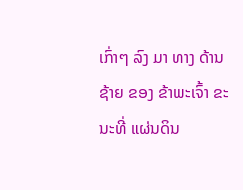ເກົ່າໆ ລົງ ມາ ທາງ ດ້ານ ຊ້າຍ ຂອງ ຂ້າພະເຈົ້າ ຂະນະທີ່ ແຜ່ນດິນ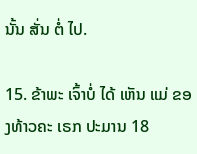ນັ້ນ ສັ່ນ ຕໍ່ ໄປ.

15. ຂ້າພະ ເຈົ້າບໍ່ ໄດ້ ເຫັນ ແມ່ ຂອງທ້າວຄະ ເຣກ ປະມານ 18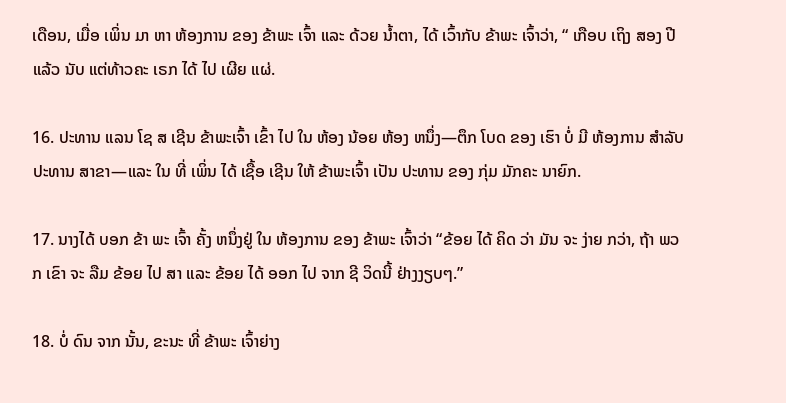ເດືອນ, ເມື່ອ ເພິ່ນ ມາ ຫາ ຫ້ອງການ ຂອງ ຂ້າພະ ເຈົ້າ ແລະ ດ້ວຍ ນ້ຳຕາ, ໄດ້ ເວົ້າກັບ ຂ້າພະ ເຈົ້າວ່າ, “ ເກືອບ ເຖິງ ສອງ ປີ ແລ້ວ ນັບ ແຕ່ທ້າວຄະ ເຣກ ໄດ້ ໄປ ເຜີຍ ແຜ່.

16. ປະທານ ແລນ ໂຊ ສ ເຊີນ ຂ້າພະເຈົ້າ ເຂົ້າ ໄປ ໃນ ຫ້ອງ ນ້ອຍ ຫ້ອງ ຫນຶ່ງ—ຕຶກ ໂບດ ຂອງ ເຮົາ ບໍ່ ມີ ຫ້ອງການ ສໍາລັບ ປະທານ ສາຂາ—ແລະ ໃນ ທີ່ ເພິ່ນ ໄດ້ ເຊື້ອ ເຊີນ ໃຫ້ ຂ້າພະເຈົ້າ ເປັນ ປະທານ ຂອງ ກຸ່ມ ມັກຄະ ນາຍົກ.

17. ນາງໄດ້ ບອກ ຂ້າ ພະ ເຈົ້າ ຄັ້ງ ຫນຶ່ງຢູ່ ໃນ ຫ້ອງການ ຂອງ ຂ້າພະ ເຈົ້າວ່າ “ຂ້ອຍ ໄດ້ ຄິດ ວ່າ ມັນ ຈະ ງ່າຍ ກວ່າ, ຖ້າ ພວກ ເຂົາ ຈະ ລືມ ຂ້ອຍ ໄປ ສາ ແລະ ຂ້ອຍ ໄດ້ ອອກ ໄປ ຈາກ ຊີ ວິດນີ້ ຢ່າງງຽບໆ.”

18. ບໍ່ ດົນ ຈາກ ນັ້ນ, ຂະນະ ທີ່ ຂ້າພະ ເຈົ້າຍ່າງ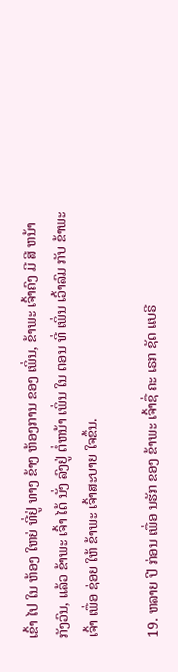ເຂົ້າ ໄປ ໃນ ຫ້ອງ ໃຫຍ່ ທີ່ຢູ່ ທາງ ຂ້າງ ຫ້ອງການ ຂອງ ເພິ່ນ, ຂ້າພະ ເຈົ້າຄົງ ມີ ສີ ຫນ້າ ກັງວົນ, ແລ້ວ ຂ້າພະ ເຈົ້າ ໄດ້ ນັ່ງ ລົງຢູ່ ຕໍ່ຫນ້າ ເພິ່ນ ໃນ ຕອນ ທີ່ ເພິ່ນ ເວົ້າລົມ ກັບ ຂ້າພະ ເຈົ້າ ເພື່ອ ຊ່ອຍ ໃຫ້ ຂ້າພະ ເຈົ້າສະບາຍ ໃຈຂຶ້ນ.

19. ຫລາຍ ປີ ກ່ອນ ເພື່ອ ນຮັກ ຂອງ ຂ້າພະ ເຈົ້າຊື່ ຄະ ເຣກ ຊັດ ແບຣີ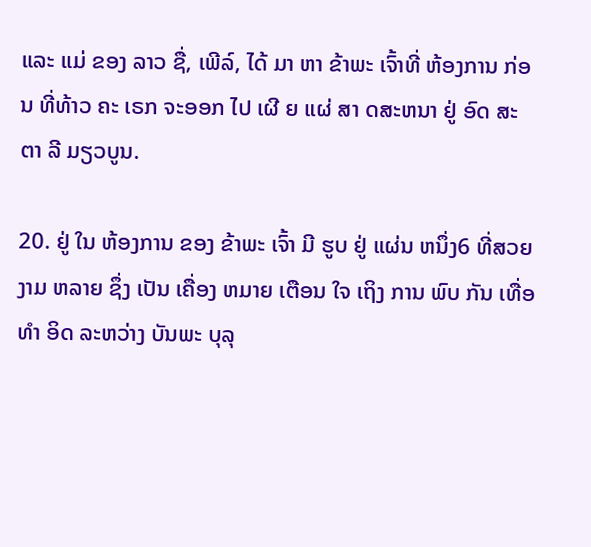ແລະ ແມ່ ຂອງ ລາວ ຊື່, ເພີລ໌, ໄດ້ ມາ ຫາ ຂ້າພະ ເຈົ້າທີ່ ຫ້ອງການ ກ່ອນ ທີ່ທ້າວ ຄະ ເຣກ ຈະອອກ ໄປ ເຜີ ຍ ແຜ່ ສາ ດສະຫນາ ຢູ່ ອົດ ສະ ຕາ ລີ ມຽວບູນ.

20. ຢູ່ ໃນ ຫ້ອງການ ຂອງ ຂ້າພະ ເຈົ້າ ມີ ຮູບ ຢູ່ ແຜ່ນ ຫນຶ່ງ6 ທີ່ສວຍ ງາມ ຫລາຍ ຊຶ່ງ ເປັນ ເຄື່ອງ ຫມາຍ ເຕືອນ ໃຈ ເຖິງ ການ ພົບ ກັນ ເທື່ອ ທໍາ ອິດ ລະຫວ່າງ ບັນພະ ບຸລຸ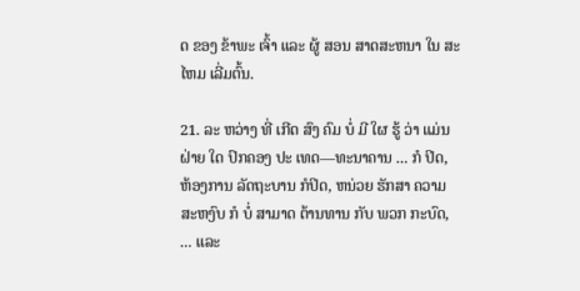ດ ຂອງ ຂ້າພະ ເຈົ້າ ແລະ ຜູ້ ສອນ ສາດສະຫນາ ໃນ ສະ ໄຫມ ເລີ່ມຕົ້ນ.

21. ລະ ຫວ່າງ ທີ່ ເກີດ ສົງ ຄົມ ບໍ່ ມີ ໃຜ ຮູ້ ວ່າ ແມ່ນ ຝ່າຍ ໃດ ປົກຄອງ ປະ ເທດ—ທະນາຄານ ... ກໍ ປິດ, ຫ້ອງການ ລັດຖະບານ ກໍປິດ, ຫນ່ວຍ ຮັກສາ ຄວາມ ສະຫງົບ ກໍ ບໍ່ ສາມາດ ຕ້ານທານ ກັບ ພວກ ກະບົດ, ... ແລະ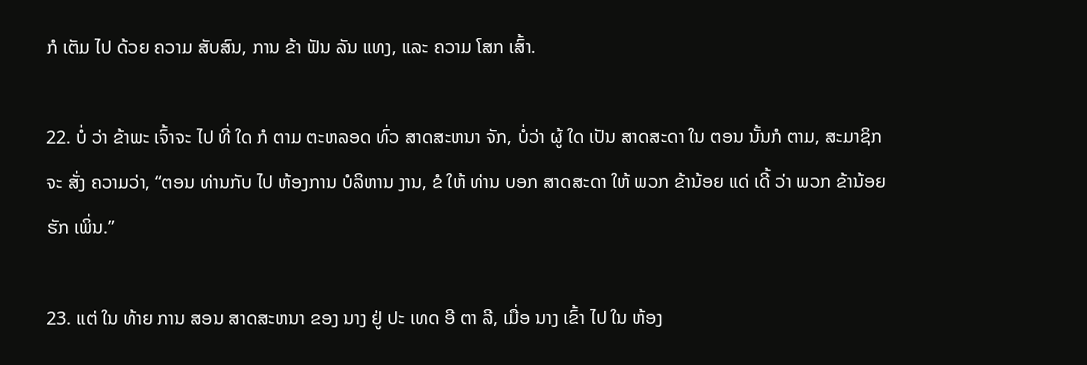ກໍ ເຕັມ ໄປ ດ້ວຍ ຄວາມ ສັບສົນ, ການ ຂ້າ ຟັນ ລັນ ແທງ, ແລະ ຄວາມ ໂສກ ເສົ້າ.

22. ບໍ່ ວ່າ ຂ້າພະ ເຈົ້າຈະ ໄປ ທີ່ ໃດ ກໍ ຕາມ ຕະຫລອດ ທົ່ວ ສາດສະຫນາ ຈັກ, ບໍ່ວ່າ ຜູ້ ໃດ ເປັນ ສາດສະດາ ໃນ ຕອນ ນັ້ນກໍ ຕາມ, ສະມາຊິກ ຈະ ສັ່ງ ຄວາມວ່າ, “ຕອນ ທ່ານກັບ ໄປ ຫ້ອງການ ບໍລິຫານ ງານ, ຂໍ ໃຫ້ ທ່ານ ບອກ ສາດສະດາ ໃຫ້ ພວກ ຂ້ານ້ອຍ ແດ່ ເດີ້ ວ່າ ພວກ ຂ້ານ້ອຍ ຮັກ ເພິ່ນ.”

23. ແຕ່ ໃນ ທ້າຍ ການ ສອນ ສາດສະຫນາ ຂອງ ນາງ ຢູ່ ປະ ເທດ ອີ ຕາ ລີ, ເມື່ອ ນາງ ເຂົ້າ ໄປ ໃນ ຫ້ອງ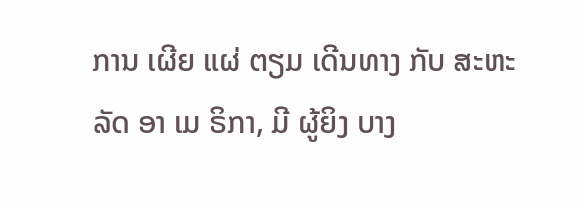ການ ເຜີຍ ແຜ່ ຕຽມ ເດີນທາງ ກັບ ສະຫະລັດ ອາ ເມ ຣິກາ, ມີ ຜູ້ຍິງ ບາງ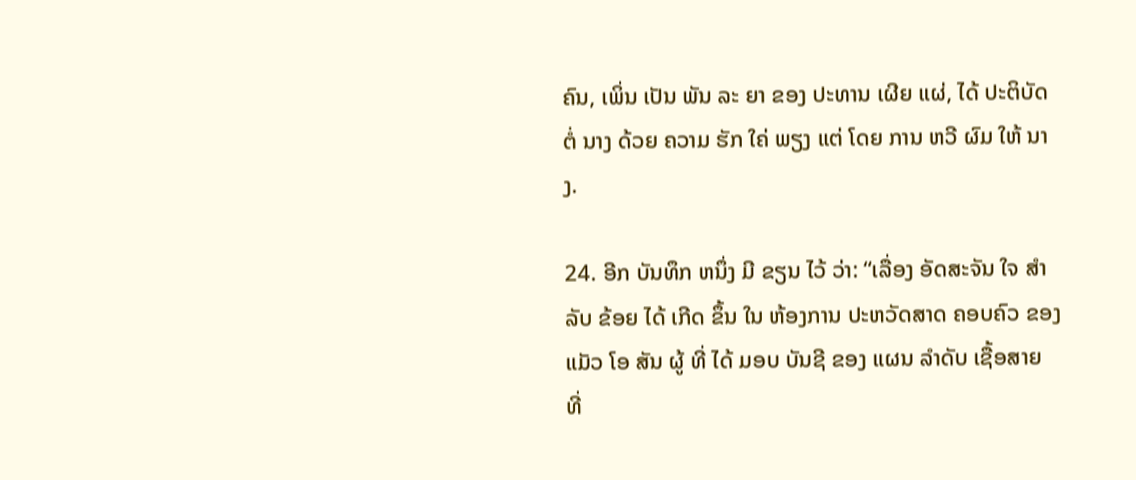ຄົນ, ເພິ່ນ ເປັນ ພັນ ລະ ຍາ ຂອງ ປະທານ ເຜີຍ ແຜ່, ໄດ້ ປະຕິບັດ ຕໍ່ ນາງ ດ້ວຍ ຄວາມ ຮັກ ໃຄ່ ພຽງ ແຕ່ ໂດຍ ການ ຫວີ ຜົມ ໃຫ້ ນາງ.

24. ອີກ ບັນທຶກ ຫນຶ່ງ ມີ ຂຽນ ໄວ້ ວ່າ: “ເລື່ອງ ອັດສະຈັນ ໃຈ ສໍາລັບ ຂ້ອຍ ໄດ້ ເກີດ ຂຶ້ນ ໃນ ຫ້ອງການ ປະຫວັດສາດ ຄອບຄົວ ຂອງ ແມັວ ໂອ ສັນ ຜູ້ ທີ່ ໄດ້ ມອບ ບັນຊີ ຂອງ ແຜນ ລໍາດັບ ເຊື້ອສາຍ ທີ່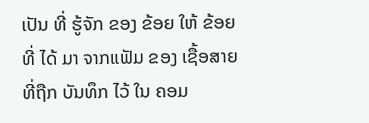ເປັນ ທີ່ ຮູ້ຈັກ ຂອງ ຂ້ອຍ ໃຫ້ ຂ້ອຍ ທີ່ ໄດ້ ມາ ຈາກແຟັມ ຂອງ ເຊື້ອສາຍທີ່ຖືກ ບັນທຶກ ໄວ້ ໃນ ຄອມ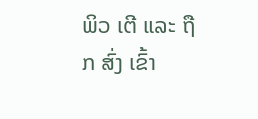ພິວ ເຕີ ແລະ ຖືກ ສົ່ງ ເຂົ້າ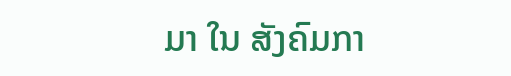ມາ ໃນ ສັງຄົມກາ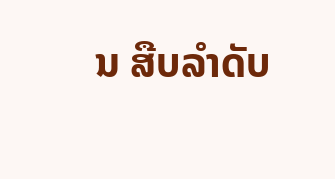ນ ສືບລໍາດັບ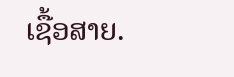ເຊື້ອສາຍ.